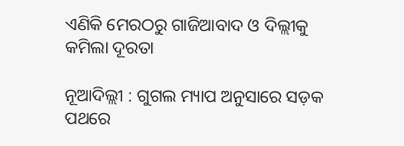ଏଣିକି ମେରଠରୁ ଗାଜିଆବାଦ ଓ ଦିଲ୍ଲୀକୁ କମିଲା ଦୂରତା

ନୂଆଦିଲ୍ଲୀ : ଗୁଗଲ ମ୍ୟାପ ଅନୁସାରେ ସଡ଼କ ପଥରେ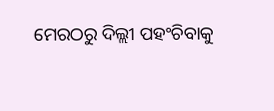ମେରଠରୁ ଦିଲ୍ଲୀ ପହଂଚିବାକୁ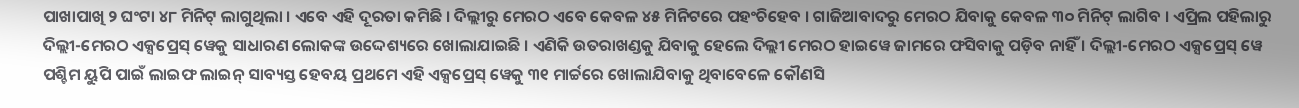ପାଖାପାଖି ୨ ଘଂଟା ୪୮ ମିନିଟ୍ ଲାଗୁଥିଲା । ଏବେ ଏହି ଦୂରତା କମିଛି । ଦିଲ୍ଲୀରୁ ମେରଠ ଏବେ କେବଳ ୪୫ ମିନିଟରେ ପହଂଚିହେବ । ଗାଜିଆବାଦରୁ ମେରଠ ଯିବାକୁ କେବଳ ୩୦ ମିନିଟ୍ ଲାଗିବ । ଏପ୍ରିଲ ପହିଲାରୁ ଦିଲ୍ଲୀ-ମେରଠ ଏକ୍ସପ୍ରେସ୍ ୱେକୁ ସାଧାରଣ ଲୋକଙ୍କ ଉଦ୍ଦେଶ୍ୟରେ ଖୋଲାଯାଇଛି । ଏଣିକି ଉତରାଖଣ୍ଡକୁ ଯିବାକୁ ହେଲେ ଦିଲ୍ଲୀ ମେରଠ ହାଇୱେ ଜାମରେ ଫସିବାକୁ ପଡ଼ିବ ନାହିଁ । ଦିଲ୍ଲୀ-ମେରଠ ଏକ୍ସପ୍ରେସ୍ ୱେ ପଶ୍ଚିମ ୟୁପି ପାଇଁ ଲାଇଫ ଲାଇନ୍ ସାବ୍ୟସ୍ତ ହେବୟ ପ୍ରଥମେ ଏହି ଏକ୍ସପ୍ରେସ୍ ୱେକୁ ୩୧ ମାର୍ଚ୍ଚରେ ଖୋଲାଯିବାକୁ ଥିବାବେଳେ କୌଣସି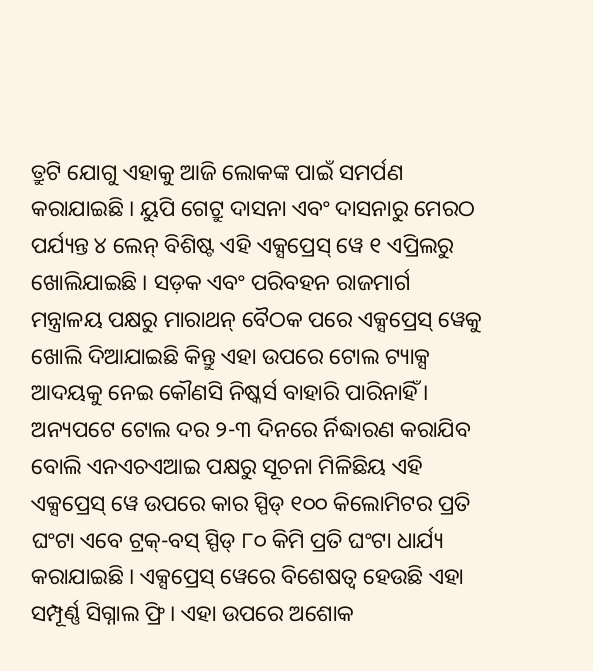ତ୍ରୁଟି ଯୋଗୁ ଏହାକୁ ଆଜି ଲୋକଙ୍କ ପାଇଁ ସମର୍ପଣ କରାଯାଇଛି । ୟୁପି ଗେଟ୍ରୁ ଦାସନା ଏବଂ ଦାସନାରୁ ମେରଠ ପର୍ଯ୍ୟନ୍ତ ୪ ଲେନ୍ ବିଶିଷ୍ଟ ଏହି ଏକ୍ସପ୍ରେସ୍ ୱେ ୧ ଏପ୍ରିଲରୁ ଖୋଲିଯାଇଛି । ସଡ଼କ ଏବଂ ପରିବହନ ରାଜମାର୍ଗ ମନ୍ତ୍ରାଳୟ ପକ୍ଷରୁ ମାରାଥନ୍ ବୈଠକ ପରେ ଏକ୍ସପ୍ରେସ୍ ୱେକୁ ଖୋଲି ଦିଆଯାଇଛି କିନ୍ତୁ ଏହା ଉପରେ ଟୋଲ ଟ୍ୟାକ୍ସ ଆଦୟକୁ ନେଇ କୌଣସି ନିଷ୍କର୍ସ ବାହାରି ପାରିନାହିଁ ।
ଅନ୍ୟପଟେ ଟୋଲ ଦର ୨-୩ ଦିନରେ ର୍ନିଦ୍ଧାରଣ କରାଯିବ ବୋଲି ଏନଏଚଏଆଇ ପକ୍ଷରୁ ସୂଚନା ମିଳିଛିୟ ଏହି ଏକ୍ସପ୍ରେସ୍ ୱେ ଉପରେ କାର ସ୍ପିଡ୍ ୧୦୦ କିଲୋମିଟର ପ୍ରତି ଘଂଟା ଏବେ ଟ୍ରକ୍-ବସ୍ ସ୍ପିଡ୍ ୮୦ କିମି ପ୍ରତି ଘଂଟା ଧାର୍ଯ୍ୟ କରାଯାଇଛି । ଏକ୍ସପ୍ରେସ୍ ୱେରେ ବିଶେଷତ୍ୱ ହେଉଛି ଏହା ସମ୍ପୂର୍ଣ୍ଣ ସିଗ୍ନାଲ ଫ୍ରି । ଏହା ଉପରେ ଅଶୋକ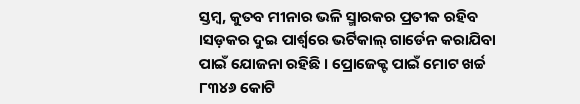ସ୍ତମ୍ବ, କୁତବ ମୀନାର ଭଳି ସ୍ମାରକର ପ୍ରତୀକ ରହିବ ।ସଡ଼କର ଦୁଇ ପାର୍ଶ୍ୱରେ ଭର୍ଟିକାଲ୍ ଗାର୍ଡେନ କରାଯିବା ପାଇଁ ଯୋଜନା ରହିଛି । ପ୍ରୋଜେକ୍ଟ ପାଇଁ ମୋଟ ଖର୍ଚ୍ଚ ୮୩୪୬ କୋଟି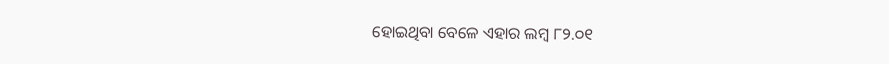ହୋଇଥିବା ବେଳେ ଏହାର ଲମ୍ବ ୮୨.୦୧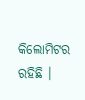କିଲୋମିଟର ରହିଛି ।